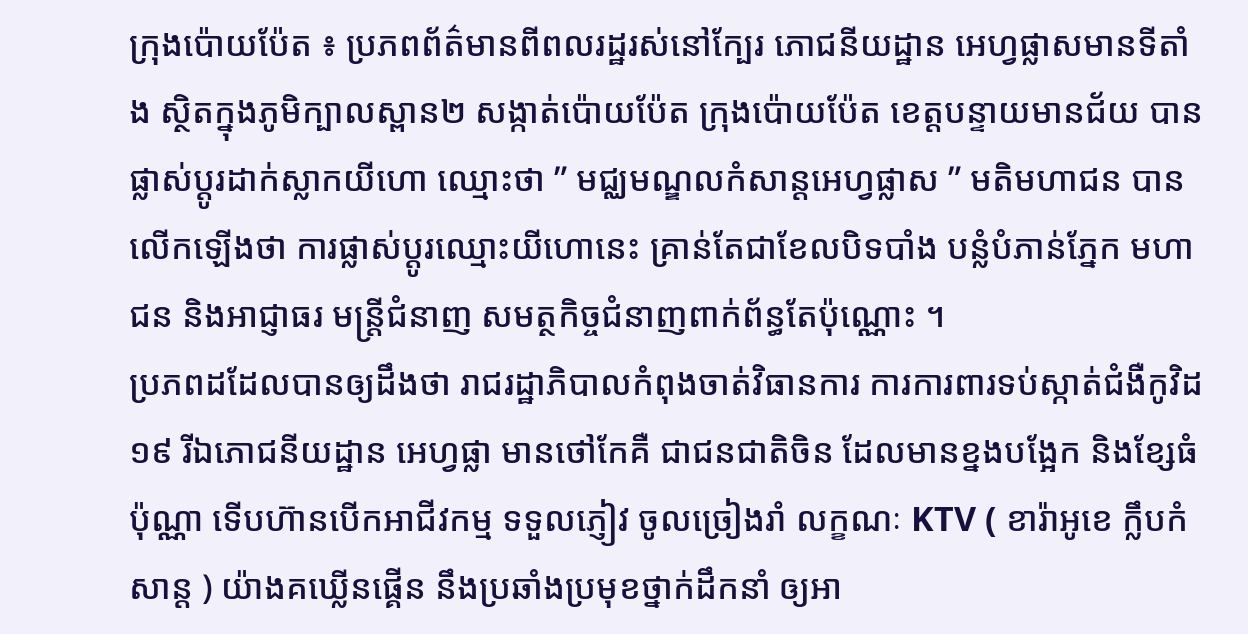ក្រុងប៉ោយប៉ែត ៖ ប្រភពព័ត៌មានពីពលរដ្ឋរស់នៅក្បែរ ភោជនីយដ្ឋាន អេហ្វផ្លាសមានទីតាំង ស្ថិតក្នុងភូមិក្បាលស្ពាន២ សង្កាត់ប៉ោយប៉ែត ក្រុងប៉ោយប៉ែត ខេត្តបន្ទាយមានជ័យ បានផ្លាស់ប្តូរដាក់ស្លាកយីហោ ឈ្មោះថា ” មជ្ឈមណ្ឌលកំសាន្តអេហ្វផ្លាស ” មតិមហាជន បានលើកឡើងថា ការផ្លាស់ប្តូរឈ្មោះយីហោនេះ គ្រាន់តែជាខែលបិទបាំង បន្លំបំភាន់ភ្នែក មហាជន និងអាជ្ញាធរ មន្ត្រីជំនាញ សមត្ថកិច្ចជំនាញពាក់ព័ន្ធតែប៉ុណ្ណោះ ។
ប្រភពដដែលបានឲ្យដឹងថា រាជរដ្ឋាភិបាលកំពុងចាត់វិធានការ ការការពារទប់ស្កាត់ជំងឺកូវិដ១៩ រីឯភោជនីយដ្ឋាន អេហ្វផ្លា មានថៅកែគឺ ជាជនជាតិចិន ដែលមានខ្នងបង្អែក និងខ្សែធំប៉ុណ្ណា ទើបហ៊ានបើកអាជីវកម្ម ទទួលភ្ញៀវ ចូលច្រៀងរាំ លក្ខណៈ KTV ( ខារ៉ាអូខេ ក្លឹបកំសាន្ត ) យ៉ាងគឃ្លើនផ្គើន នឹងប្រឆាំងប្រមុខថ្នាក់ដឹកនាំ ឲ្យអា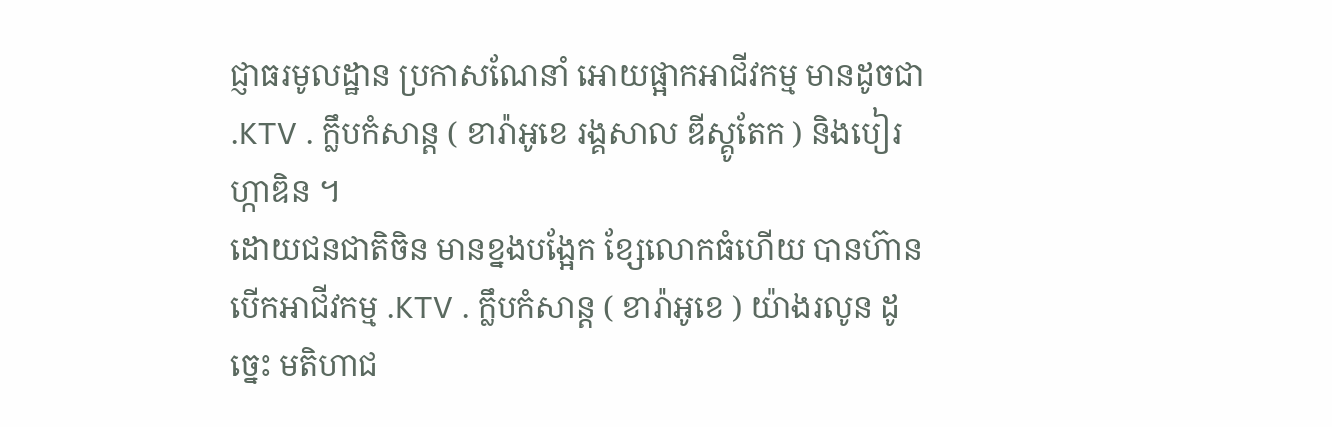ជ្ញាធរមូលដ្ឋាន ប្រកាសណែនាំ អោយផ្អាកអាជីវកម្ម មានដូចជា .KTV . ក្លឹបកំសាន្ត ( ខារ៉ាអូខេ រង្គសាល ឌីស្គូតែក ) និងបៀរហ្កាឌិន ។
ដោយជនជាតិចិន មានខ្នងបង្អែក ខ្សែលោកធំហើយ បានហ៊ានបើកអាជីវកម្ម .KTV . ក្លឹបកំសាន្ត ( ខារ៉ាអូខេ ) យ៉ាងរលូន ដូច្នេះ មតិហាជ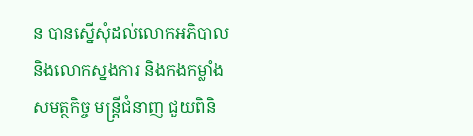ន បានស្នើសុំដល់លោកអភិបាល និងលោកស្នងការ និងកងកម្លាំងសមត្ថកិច្ច មន្ត្រីជំនាញ ជួយពិនិ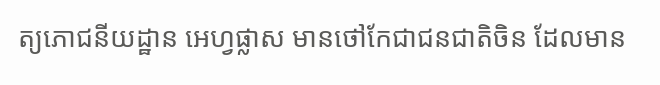ត្យភោជនីយដ្ឋាន អេហ្វផ្លាស មានថៅកែជាជនជាតិចិន ដែលមាន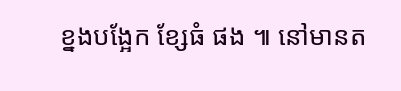ខ្នងបង្អែក ខ្សែធំ ផង ៕ នៅមានត